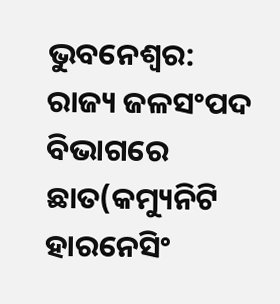ଭୁବନେଶ୍ବର: ରାଜ୍ୟ ଜଳସଂପଦ ବିଭାଗରେ ଛାତ(କମ୍ୟୁନିଟି ହାରନେସିଂ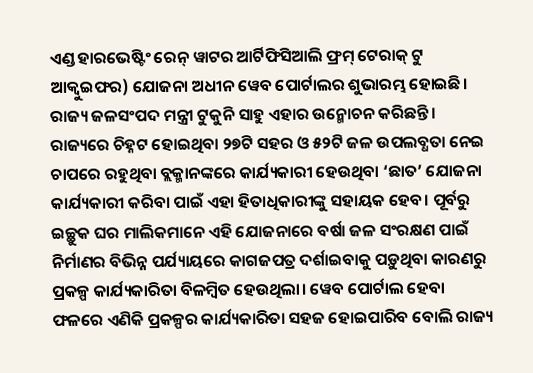ଏଣ୍ଡ ହାରଭେଷ୍ଟିଂ ରେନ୍ ୱାଟର ଆର୍ଟିଫିସିଆଲି ଫ୍ରମ୍ ଟେରାକ୍ ଟୁ ଆକ୍ବୁଇଫର) ଯୋଜନା ଅଧୀନ ୱେବ ପୋର୍ଟାଲର ଶୁଭାରମ୍ଭ ହୋଇଛି। ରାଜ୍ୟ ଜଳସଂପଦ ମନ୍ତ୍ରୀ ଟୁକୁନି ସାହୁ ଏହାର ଉନ୍ମୋଚନ କରିଛନ୍ତି। ରାଜ୍ୟରେ ଚିହ୍ନଟ ହୋଇଥିବା ୨୭ଟି ସହର ଓ ୫୨ଟି ଜଳ ଉପଲବ୍ଧତା ନେଇ ଚାପରେ ରହୁଥିବା ବ୍ଲକ୍ମାନଙ୍କରେ କାର୍ଯ୍ୟକାରୀ ହେଉଥିବା ‘ଛାତ’ ଯୋଜନା କାର୍ଯ୍ୟକାରୀ କରିବା ପାଇଁ ଏହା ହିତାଧିକାରୀଙ୍କୁ ସହାୟକ ହେବ। ପୂର୍ବରୁ ଇଚ୍ଛୁକ ଘର ମାଲିକମାନେ ଏହି ଯୋଜନାରେ ବର୍ଷା ଜଳ ସଂରକ୍ଷଣ ପାଇଁ ନିର୍ମାଣର ବିଭିନ୍ନ ପର୍ଯ୍ୟାୟରେ କାଗଜପତ୍ର ଦର୍ଶାଇବାକୁ ପଡ଼ୁଥିବା କାରଣରୁ ପ୍ରକଳ୍ପ କାର୍ଯ୍ୟକାରିତା ବିଳମ୍ବିତ ହେଉଥିଲା। ୱେବ ପୋର୍ଟାଲ ହେବା ଫଳରେ ଏଣିକି ପ୍ରକଳ୍ପର କାର୍ଯ୍ୟକାରିତା ସହଜ ହୋଇପାରିବ ବୋଲି ରାଜ୍ୟ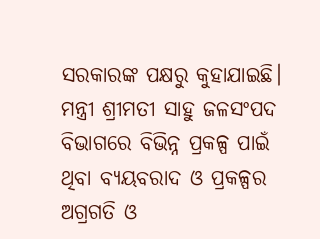ସରକାରଙ୍କ ପକ୍ଷରୁ କୁହାଯାଇଛି।
ମନ୍ତ୍ରୀ ଶ୍ରୀମତୀ ସାହୁ ଜଳସଂପଦ ବିଭାଗରେ ବିଭିନ୍ନ ପ୍ରକଳ୍ପ ପାଇଁ ଥିବା ବ୍ୟୟବରାଦ ଓ ପ୍ରକଳ୍ପର ଅଗ୍ରଗତି ଓ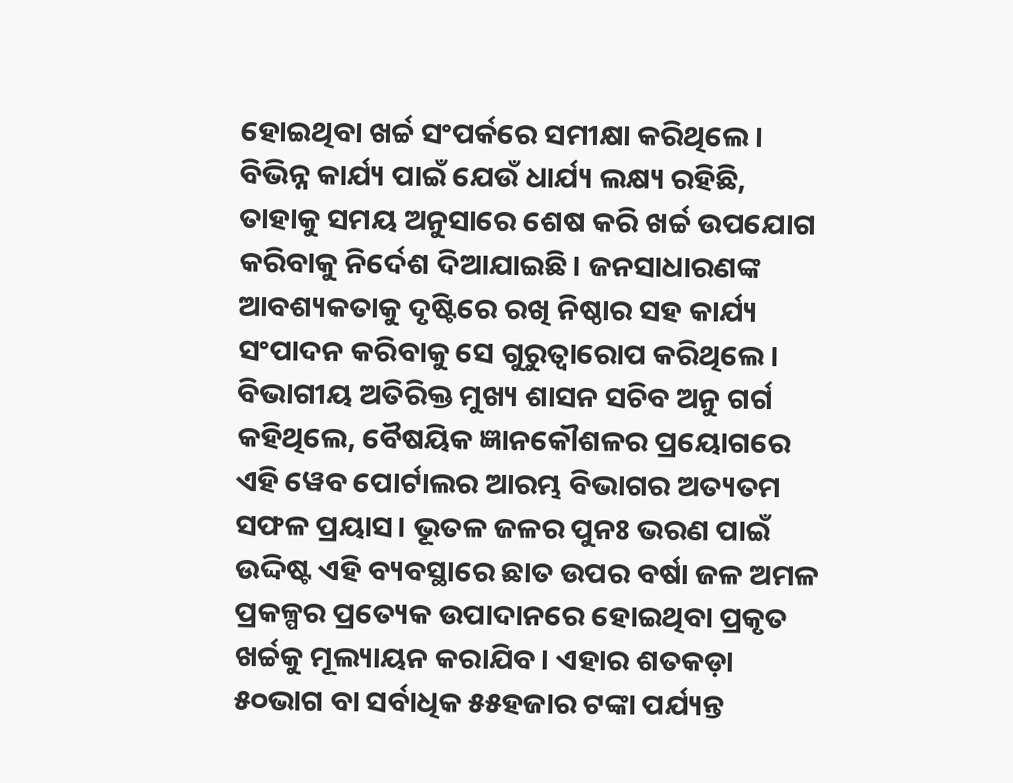ହୋଇଥିବା ଖର୍ଚ୍ଚ ସଂପର୍କରେ ସମୀକ୍ଷା କରିଥିଲେ। ବିଭିନ୍ନ କାର୍ଯ୍ୟ ପାଇଁ ଯେଉଁ ଧାର୍ଯ୍ୟ ଲକ୍ଷ୍ୟ ରହିଛି, ତାହାକୁ ସମୟ ଅନୁସାରେ ଶେଷ କରି ଖର୍ଚ୍ଚ ଉପଯୋଗ କରିବାକୁ ନିର୍ଦେଶ ଦିଆଯାଇଛି। ଜନସାଧାରଣଙ୍କ ଆବଶ୍ୟକତାକୁ ଦୃଷ୍ଟିରେ ରଖି ନିଷ୍ଠାର ସହ କାର୍ଯ୍ୟ ସଂପାଦନ କରିବାକୁ ସେ ଗୁରୁତ୍ବାରୋପ କରିଥିଲେ। ବିଭାଗୀୟ ଅତିରିକ୍ତ ମୁଖ୍ୟ ଶାସନ ସଚିବ ଅନୁ ଗର୍ଗ କହିଥିଲେ, ବୈଷୟିକ ଜ୍ଞାନକୌଶଳର ପ୍ରୟୋଗରେ ଏହି ୱେବ ପୋର୍ଟାଲର ଆରମ୍ଭ ବିଭାଗର ଅତ୍ୟତମ ସଫଳ ପ୍ରୟାସ। ଭୂତଳ ଜଳର ପୁନଃ ଭରଣ ପାଇଁ ଉଦ୍ଦିଷ୍ଟ ଏହି ବ୍ୟବସ୍ଥାରେ ଛାତ ଉପର ବର୍ଷା ଜଳ ଅମଳ ପ୍ରକଳ୍ପର ପ୍ରତ୍ୟେକ ଉପାଦାନରେ ହୋଇଥିବା ପ୍ରକୃତ ଖର୍ଚ୍ଚକୁ ମୂଲ୍ୟାୟନ କରାଯିବ। ଏହାର ଶତକଡ଼ା ୫୦ଭାଗ ବା ସର୍ବାଧିକ ୫୫ହଜାର ଟଙ୍କା ପର୍ଯ୍ୟନ୍ତ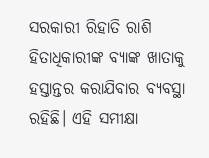ସରକାରୀ ରିହାତି ରାଶି ହିତାଧିକାରୀଙ୍କ ବ୍ୟାଙ୍କ ଖାତାକୁ ହସ୍ତାନ୍ତର କରାଯିବାର ବ୍ୟବସ୍ଥା ରହିଛି। ଏହି ସମୀକ୍ଷା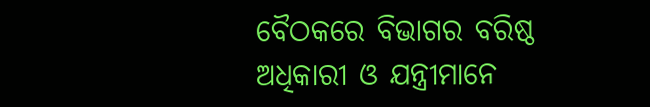ବୈଠକରେ ବିଭାଗର ବରିଷ୍ଠ ଅଧିକାରୀ ଓ ଯନ୍ତ୍ରୀମାନେ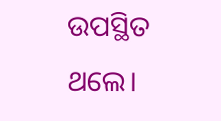ଉପସ୍ଥିତ ଥଲେ।